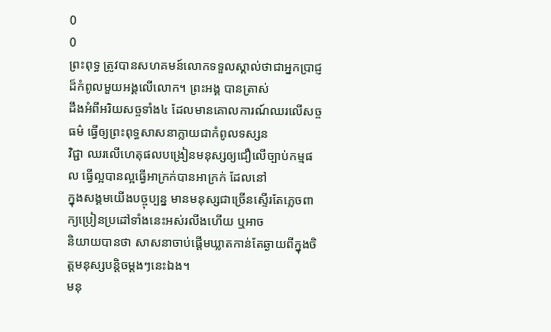0
0
ព្រះពុទ្ធ ត្រូវបានសហគមន៍លោកទទួលស្គាល់ថាជាអ្នកប្រាជ្ញដ៏កំពូលមួយអង្គលើលោក។ ព្រះអង្គ បានត្រាស់
ដឹងអំពីអរិយសច្ចទាំង៤ ដែលមានគោលការណ៍ឈរលើសច្ចធម៌ ធ្វើឲ្យព្រះពុទ្ធសាសនាក្លាយជាកំពូលទស្សន
វិជ្ជា ឈរលើហេតុផលបង្រៀនមនុស្សឲ្យជឿលើច្បាប់កម្មផល ធ្វើល្អបានល្អធ្វើអាក្រក់បានអាក្រក់ ដែលនៅ
ក្នុងសង្គមយើងបច្ចុប្បន្ន មានមនុស្សជាច្រើនស្ទើរតែភ្លេចពាក្យប្រៀនប្រដៅទាំងនេះអស់រលីងហើយ ឬអាច
និយាយបានថា សាសនាចាប់ផ្តើមឃ្លាតកាន់តែឆ្ងាយពីក្នុងចិត្តមនុស្សបន្តិចម្តងៗនេះឯង។
មនុ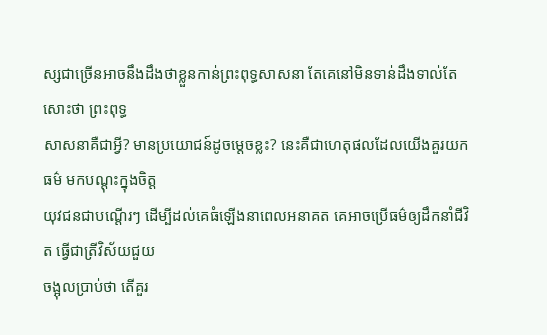ស្សជាច្រើនអាចនឹងដឹងថាខ្លួនកាន់ព្រះពុទ្ធសាសនា តែគេនៅមិនទាន់ដឹងទាល់តែសោះថា ព្រះពុទ្ធ
សាសនាគឺជាអ្វី? មានប្រយោជន៍ដូចម្តេចខ្លះ? នេះគឺជាហេតុផលដែលយើងគួរយក ធម៌ មកបណ្តុះក្នុងចិត្ត
យុវជនជាបណ្តើរៗ ដើម្បីដល់គេធំឡើងនាពេលអនាគត គេអាចប្រើធម៌ឲ្យដឹកនាំជីវិត ធ្វើជាត្រីវិស័យជួយ
ចង្អុលប្រាប់ថា តើគួរ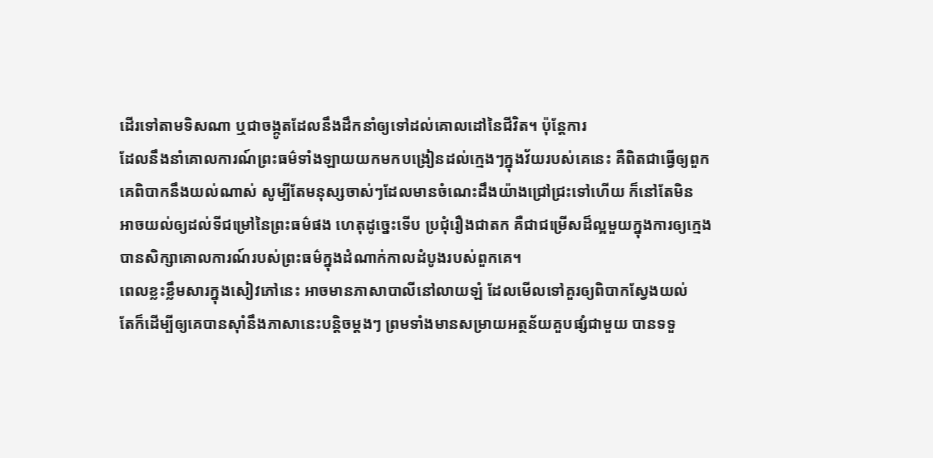ដើរទៅតាមទិសណា ឬជាចង្កូតដែលនឹងដឹកនាំឲ្យទៅដល់គោលដៅនៃជីវិត។ ប៉ុន្តែការ
ដែលនឹងនាំគោលការណ៍ព្រះធម៌ទាំងឡាយយកមកបង្រៀនដល់ក្មេងៗក្នុងវ័យរបស់គេនេះ គឺពិតជាធ្វើឲ្យពួក
គេពិបាកនឹងយល់ណាស់ សូម្បីតែមនុស្សចាស់ៗដែលមានចំណេះដឹងយ៉ាងជ្រៅជ្រះទៅហើយ ក៏នៅតែមិន
អាចយល់ឲ្យដល់ទីជម្រៅនៃព្រះធម៌ផង ហេតុដូច្នេះទើប ប្រជុំរឿងជាតក គឺជាជម្រើសដ៏ល្អមួយក្នុងការឲ្យក្មេង
បានសិក្សាគោលការណ៍របស់ព្រះធម៌ក្នុងដំណាក់កាលដំបូងរបស់ពួកគេ។
ពេលខ្លះខ្លឹមសារក្នុងសៀវភៅនេះ អាចមានភាសាបាលីនៅលាយឡំ ដែលមើលទៅគួរឲ្យពិបាកស្វែងយល់
តែក៏ដើម្បីឲ្យគេបានស៊ាំនឹងភាសានេះបន្តិចម្តងៗ ព្រមទាំងមានសម្រាយអត្ថន័យគួបផ្សំជាមួយ បានទទួ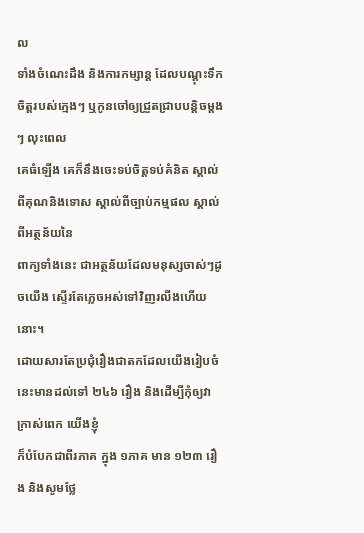ល
ទាំងចំណេះដឹង និងការកម្សាន្ត ដែលបណ្តុះទឹកចិត្តរបស់ក្មេងៗ ឬកូនចៅឲ្យជ្រួតជ្រាបបន្តិចម្តងៗ លុះពេល
គេធំឡើង គេក៏នឹងចេះទប់ចិត្តទប់គំនិត ស្គាល់ពីគុណនិងទោស ស្គាល់ពីច្បាប់កម្មផល ស្គាល់ពីអត្ថន័យនៃ
ពាក្យទាំងនេះ ជាអត្ថន័យដែលមនុស្សចាស់ៗដូចយើង ស្ទើរតែភ្លេចអស់ទៅវិញរលីងហើយនោះ។
ដោយសារតែប្រជុំរឿងជាតកដែលយើងរៀបចំនេះមានដល់ទៅ ២៤៦ រឿង និងដើម្បីកុំឲ្យវាក្រាស់ពេក យើងខ្ញុំ
ក៏បំបែកជាពីរភាគ ក្នុង ១ភាគ មាន ១២៣ រឿង និងសូមថ្លែ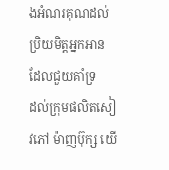ងអំណរគុណដល់ប្រិយមិត្តអ្នកអាន ដែលជួយគាំទ្រ
ដល់ក្រុមផលិតសៀវភៅ ម៉ាញប៊ុក្ស យើ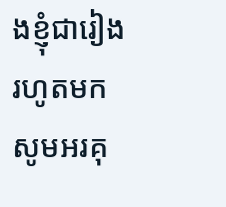ងខ្ញុំជារៀងរហូតមក សូមអរគុ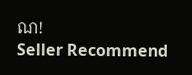ណ!
Seller Recommend